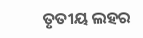ତୃତୀୟ ଲହର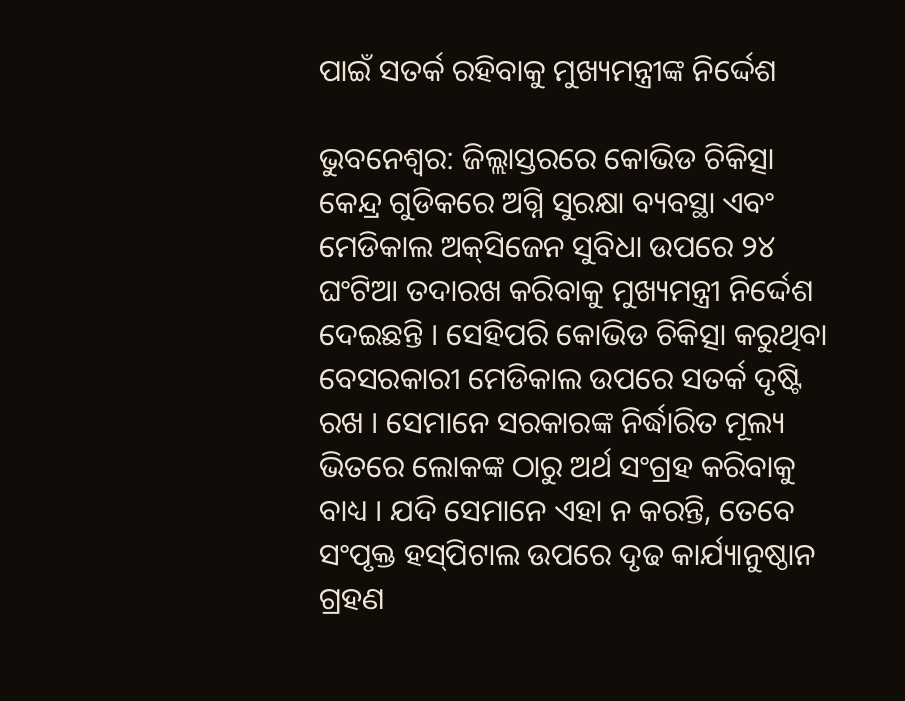ପାଇଁ ସତର୍କ ରହିବାକୁ ମୁଖ୍ୟମନ୍ତ୍ରୀଙ୍କ ନିର୍ଦ୍ଦେଶ

ଭୁବନେଶ୍ୱର: ଜିଲ୍ଲାସ୍ତରରେ କୋଭିଡ ଚିକିତ୍ସା କେନ୍ଦ୍ର ଗୁଡିକରେ ଅଗ୍ନି ସୁରକ୍ଷା ବ୍ୟବସ୍ଥା ଏବଂ ମେଡିକାଲ ଅକ୍‌ସିଜେନ ସୁବିଧା ଉପରେ ୨୪ ଘଂଟିଆ ତଦାରଖ କରିବାକୁ ମୁଖ୍ୟମନ୍ତ୍ରୀ ନିର୍ଦ୍ଦେଶ ଦେଇଛନ୍ତି । ସେହିପରି କୋଭିଡ ଚିକିତ୍ସା କରୁଥିବା ବେସରକାରୀ ମେଡିକାଲ ଉପରେ ସତର୍କ ଦୃଷ୍ଟି ରଖ । ସେମାନେ ସରକାରଙ୍କ ନିର୍ଦ୍ଧାରିତ ମୂଲ୍ୟ ଭିତରେ ଲୋକଙ୍କ ଠାରୁ ଅର୍ଥ ସଂଗ୍ରହ କରିବାକୁ ବାଧ୍ୟ । ଯଦି ସେମାନେ ଏହା ନ କରନ୍ତି, ତେବେ ସଂପୃକ୍ତ ହସ୍‌ପିଟାଲ ଉପରେ ଦୃଢ କାର୍ଯ୍ୟାନୁଷ୍ଠାନ ଗ୍ରହଣ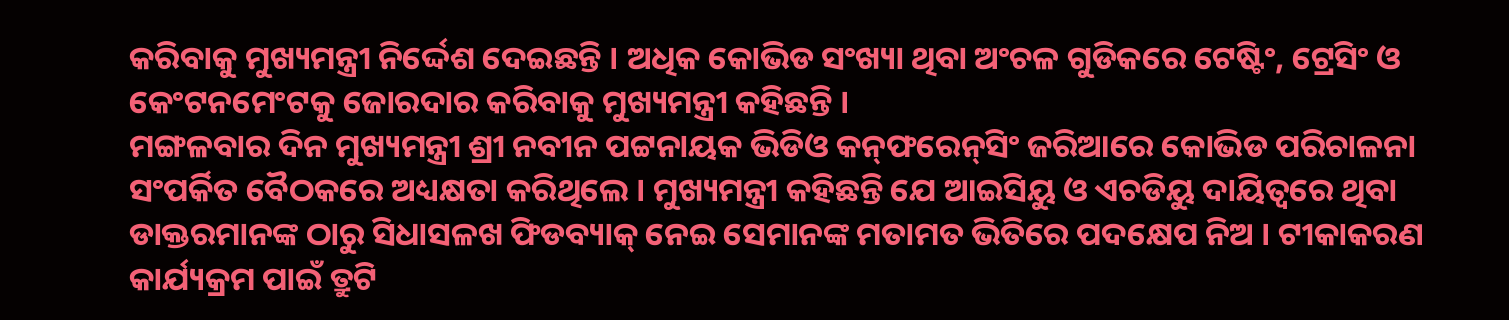କରିବାକୁ ମୁଖ୍ୟମନ୍ତ୍ରୀ ନିର୍ଦ୍ଦେଶ ଦେଇଛନ୍ତି । ଅଧିକ କୋଭିଡ ସଂଖ୍ୟା ଥିବା ଅଂଚଳ ଗୁଡିକରେ ଟେଷ୍ଟିଂ, ଟ୍ରେସିଂ ଓ କେଂଟନମେଂଟକୁ ଜୋରଦାର କରିବାକୁ ମୁଖ୍ୟମନ୍ତ୍ରୀ କହିଛନ୍ତି ।
ମଙ୍ଗଳବାର ଦିନ ମୁଖ୍ୟମନ୍ତ୍ରୀ ଶ୍ରୀ ନବୀନ ପଟ୍ଟନାୟକ ଭିଡିଓ କନ୍‌ଫରେନ୍‌ସିଂ ଜରିଆରେ କୋଭିଡ ପରିଚାଳନା ସଂପର୍କିତ ବୈଠକରେ ଅଧ୍ୟକ୍ଷତା କରିଥିଲେ । ମୁଖ୍ୟମନ୍ତ୍ରୀ କହିଛନ୍ତି ଯେ ଆଇସିୟୁ ଓ ଏଚଡିୟୁ ଦାୟିତ୍ୱରେ ଥିବା ଡାକ୍ତରମାନଙ୍କ ଠାରୁ ସିଧାସଳଖ ଫିଡବ୍ୟାକ୍ ନେଇ ସେମାନଙ୍କ ମତାମତ ଭିତିରେ ପଦକ୍ଷେପ ନିଅ । ଟୀକାକରଣ କାର୍ଯ୍ୟକ୍ରମ ପାଇଁ ତ୍ରୁଟି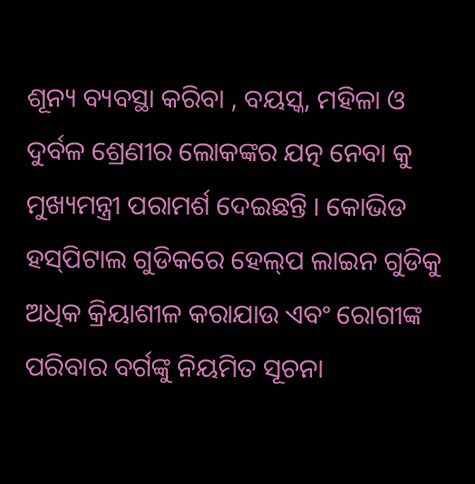ଶୂନ୍ୟ ବ୍ୟବସ୍ଥା କରିବା , ବୟସ୍କ, ମହିଳା ଓ ଦୁର୍ବଳ ଶ୍ରେଣୀର ଲୋକଙ୍କର ଯତ୍ନ ନେବା କୁ ମୁଖ୍ୟମନ୍ତ୍ରୀ ପରାମର୍ଶ ଦେଇଛନ୍ତି । କୋଭିଡ ହସ୍‌ପିଟାଲ ଗୁଡିକରେ ହେଲ୍‌ପ ଲାଇନ ଗୁଡିକୁ ଅଧିକ କ୍ରିୟାଶୀଳ କରାଯାଉ ଏବଂ ରୋଗୀଙ୍କ ପରିବାର ବର୍ଗଙ୍କୁ ନିୟମିତ ସୂଚନା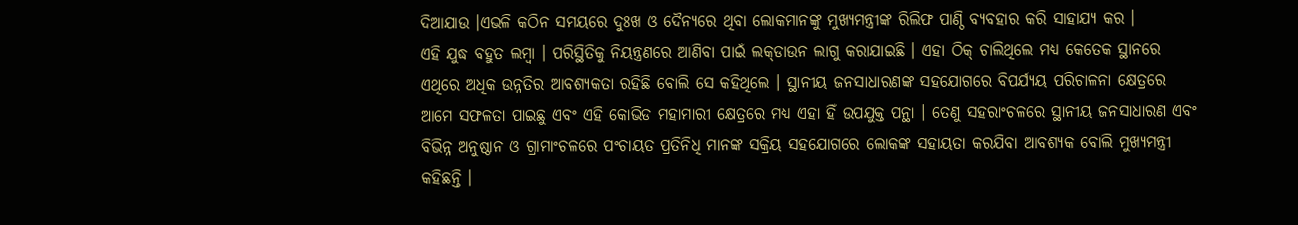ଦିଆଯାଉ ।ଏଭଳି କଠିନ ସମୟରେ ଦୁଃଖ ଓ ଦୈନ୍ୟରେ ଥିବା ଲୋକମାନଙ୍କୁ ମୁଖ୍ୟମନ୍ତ୍ରୀଙ୍କ ରିଲିଫ ପାଣ୍ଠି ବ୍ୟବହାର କରି ସାହାଯ୍ୟ କର ।
ଏହି ଯୁଦ୍ଧ ବହୁତ ଲମ୍ବା । ପରିସ୍ଥିତିକୁ ନିୟନ୍ତ୍ରଣରେ ଆଣିବା ପାଇଁ ଲକ୍‌ଡାଉନ ଲାଗୁ କରାଯାଇଛି । ଏହା ଠିକ୍ ଚାଲିଥିଲେ ମଧ୍ୟ କେତେକ ସ୍ଥାନରେ ଏଥିରେ ଅଧିକ ଉନ୍ନତିର ଆବଶ୍ୟକତା ରହିଛି ବୋଲି ସେ କହିଥିଲେ । ସ୍ଥାନୀୟ ଜନସାଧାରଣଙ୍କ ସହଯୋଗରେ ବିପର୍ଯ୍ୟୟ ପରିଚାଳନା କ୍ଷେତ୍ରରେ ଆମେ ସଫଳତା ପାଇଛୁ ଏବଂ ଏହି କୋଭିଡ ମହାମାରୀ କ୍ଷେତ୍ରରେ ମଧ୍ୟ ଏହା ହିଁ ଉପଯୁକ୍ତ ପନ୍ଥା । ତେଣୁ ସହରାଂଚଳରେ ସ୍ଥାନୀୟ ଜନସାଧାରଣ ଏବଂ ବିଭିନ୍ନ ଅନୁଷ୍ଠାନ ଓ ଗ୍ରାମାଂଚଳରେ ପଂଚାୟତ ପ୍ରତିନିଧି ମାନଙ୍କ ସକ୍ରିୟ ସହଯୋଗରେ ଲୋକଙ୍କ ସହାୟତା କରଯିବା ଆବଶ୍ୟକ ବୋଲି ମୁଖ୍ୟମନ୍ତ୍ରୀ କହିଛନ୍ତି ।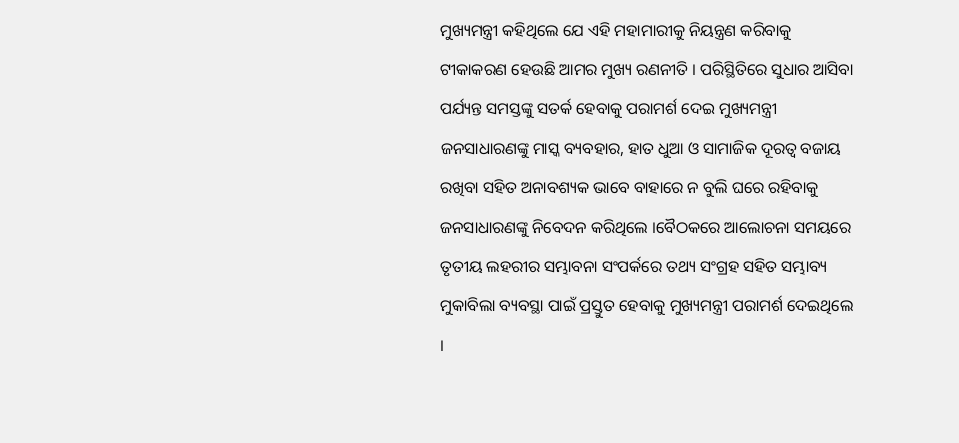ମୁଖ୍ୟମନ୍ତ୍ରୀ କହିଥିଲେ ଯେ ଏହି ମହାମାରୀକୁ ନିୟନ୍ତ୍ରଣ କରିବାକୁ ଟୀକାକରଣ ହେଉଛି ଆମର ମୁଖ୍ୟ ରଣନୀତି । ପରିସ୍ଥିତିରେ ସୁଧାର ଆସିବା ପର୍ଯ୍ୟନ୍ତ ସମସ୍ତଙ୍କୁ ସତର୍କ ହେବାକୁ ପରାମର୍ଶ ଦେଇ ମୁଖ୍ୟମନ୍ତ୍ରୀ ଜନସାଧାରଣଙ୍କୁ ମାସ୍କ ବ୍ୟବହାର, ହାତ ଧୁଆ ଓ ସାମାଜିକ ଦୂରତ୍ୱ ବଜାୟ ରଖିବା ସହିତ ଅନାବଶ୍ୟକ ଭାବେ ବାହାରେ ନ ବୁଲି ଘରେ ରହିବାକୁ ଜନସାଧାରଣଙ୍କୁ ନିବେଦନ କରିଥିଲେ ।ବୈଠକରେ ଆଲୋଚନା ସମୟରେ ତୃତୀୟ ଲହରୀର ସମ୍ଭାବନା ସଂପର୍କରେ ତଥ୍ୟ ସଂଗ୍ରହ ସହିତ ସମ୍ଭାବ୍ୟ ମୁକାବିଲା ବ୍ୟବସ୍ଥା ପାଇଁ ପ୍ରସ୍ତୁତ ହେବାକୁ ମୁଖ୍ୟମନ୍ତ୍ରୀ ପରାମର୍ଶ ଦେଇଥିଲେ ।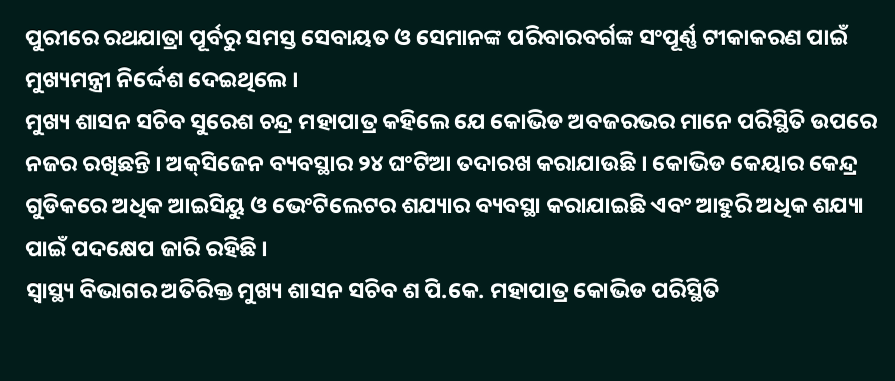ପୁରୀରେ ରଥଯାତ୍ରା ପୂର୍ବରୁ ସମସ୍ତ ସେବାୟତ ଓ ସେମାନଙ୍କ ପରିବାରବର୍ଗଙ୍କ ସଂପୂର୍ଣ୍ଣ ଟୀକାକରଣ ପାଇଁ ମୁଖ୍ୟମନ୍ତ୍ରୀ ନିର୍ଦ୍ଦେଶ ଦେଇଥିଲେ ।
ମୁଖ୍ୟ ଶାସନ ସଚିବ ସୁରେଶ ଚନ୍ଦ୍ର ମହାପାତ୍ର କହିଲେ ଯେ କୋଭିଡ ଅବଜରଭର ମାନେ ପରିସ୍ଥିତି ଉପରେ ନଜର ରଖିଛନ୍ତି । ଅକ୍‌ସିଜେନ ବ୍ୟବସ୍ଥାର ୨୪ ଘଂଟିଆ ତଦାରଖ କରାଯାଉଛି । କୋଭିଡ କେୟାର କେନ୍ଦ୍ର ଗୁଡିକରେ ଅଧିକ ଆଇସିୟୁ ଓ ଭେଂଟିଲେଟର ଶଯ୍ୟାର ବ୍ୟବସ୍ଥା କରାଯାଇଛି ଏବଂ ଆହୁରି ଅଧିକ ଶଯ୍ୟା ପାଇଁ ପଦକ୍ଷେପ ଜାରି ରହିଛି ।
ସ୍ୱାସ୍ଥ୍ୟ ବିଭାଗର ଅତିରିକ୍ତ ମୁଖ୍ୟ ଶାସନ ସଚିବ ଶ ପି.କେ. ମହାପାତ୍ର କୋଭିଡ ପରିସ୍ଥିତି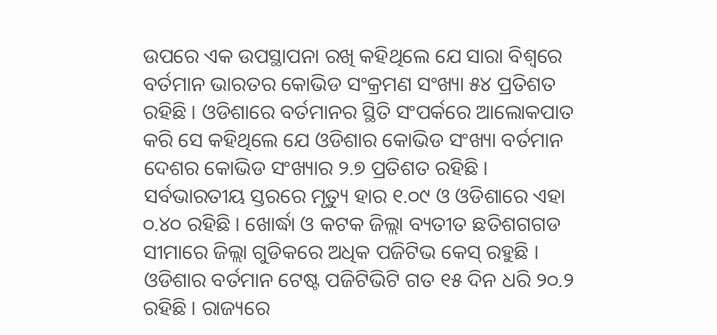ଉପରେ ଏକ ଉପସ୍ଥାପନା ରଖି କହିଥିଲେ ଯେ ସାରା ବିଶ୍ୱରେ ବର୍ତମାନ ଭାରତର କୋଭିଡ ସଂକ୍ରମଣ ସଂଖ୍ୟା ୫୪ ପ୍ରତିଶତ ରହିଛି । ଓଡିଶାରେ ବର୍ତମାନର ସ୍ଥିତି ସଂପର୍କରେ ଆଲୋକପାତ କରି ସେ କହିଥିଲେ ଯେ ଓଡିଶାର କୋଭିଡ ସଂଖ୍ୟା ବର୍ତମାନ ଦେଶର କୋଭିଡ ସଂଖ୍ୟାର ୨.୭ ପ୍ରତିଶତ ରହିଛି । ସର୍ବଭାରତୀୟ ସ୍ତରରେ ମୃତ୍ୟୁ ହାର ୧.୦୯ ଓ ଓଡିଶାରେ ଏହା ୦.୪୦ ରହିଛି । ଖୋର୍ଦ୍ଧା ଓ କଟକ ଜିଲ୍ଲା ବ୍ୟତୀତ ଛତିଶଗଗଡ ସୀମାରେ ଜିଲ୍ଲା ଗୁଡିକରେ ଅଧିକ ପଜିଟିଭ କେସ୍ ରହୁଛି । ଓଡିଶାର ବର୍ତମାନ ଟେଷ୍ଟ ପଜିଟିଭିଟି ଗତ ୧୫ ଦିନ ଧରି ୨୦.୨ ରହିଛି । ରାଜ୍ୟରେ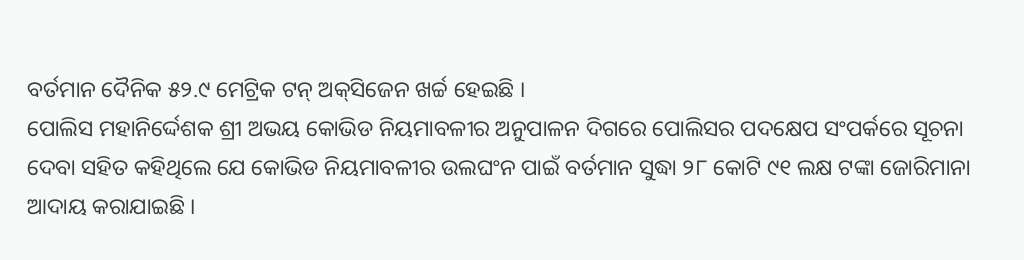ବର୍ତମାନ ଦୈନିକ ୫୨.୯ ମେଟ୍ରିକ ଟନ୍ ଅକ୍‌ସିଜେନ ଖର୍ଚ୍ଚ ହେଇଛି ।
ପୋଲିସ ମହାନିର୍ଦ୍ଦେଶକ ଶ୍ରୀ ଅଭୟ କୋଭିଡ ନିୟମାବଳୀର ଅନୁପାଳନ ଦିଗରେ ପୋଲିସର ପଦକ୍ଷେପ ସଂପର୍କରେ ସୂଚନା ଦେବା ସହିତ କହିଥିଲେ ଯେ କୋଭିଡ ନିୟମାବଳୀର ଉଲଘଂନ ପାଇଁ ବର୍ତମାନ ସୁଦ୍ଧା ୨୮ କୋଟି ୯୧ ଲକ୍ଷ ଟଙ୍କା ଜୋରିମାନା ଆଦାୟ କରାଯାଇଛି ।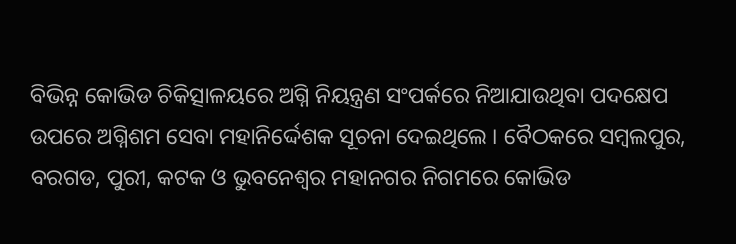ବିଭିନ୍ନ କୋଭିଡ ଚିକିତ୍ସାଳୟରେ ଅଗ୍ନି ନିୟନ୍ତ୍ରଣ ସଂପର୍କରେ ନିଆଯାଉଥିବା ପଦକ୍ଷେପ ଉପରେ ଅଗ୍ନିଶମ ସେବା ମହାନିର୍ଦ୍ଦେଶକ ସୂଚନା ଦେଇଥିଲେ । ବୈଠକରେ ସମ୍ବଲପୁର, ବରଗଡ, ପୁରୀ, କଟକ ଓ ଭୁବନେଶ୍ୱର ମହାନଗର ନିଗମରେ କୋଭିଡ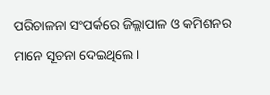ପରିଚାଳନା ସଂପର୍କରେ ଜିଲ୍ଲାପାଳ ଓ କମିଶନର ମାନେ ସୂଚନା ଦେଇଥିଲେ ।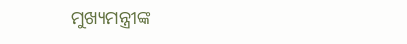ମୁଖ୍ୟମନ୍ତ୍ରୀଙ୍କ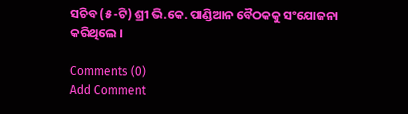ସଚିବ (୫-ଟି) ଶ୍ରୀ ଭି.କେ. ପାଣ୍ଡିଆନ ବୈଠକକୁ ସଂଯୋଜନା କରିଥିଲେ ।

Comments (0)
Add Comment